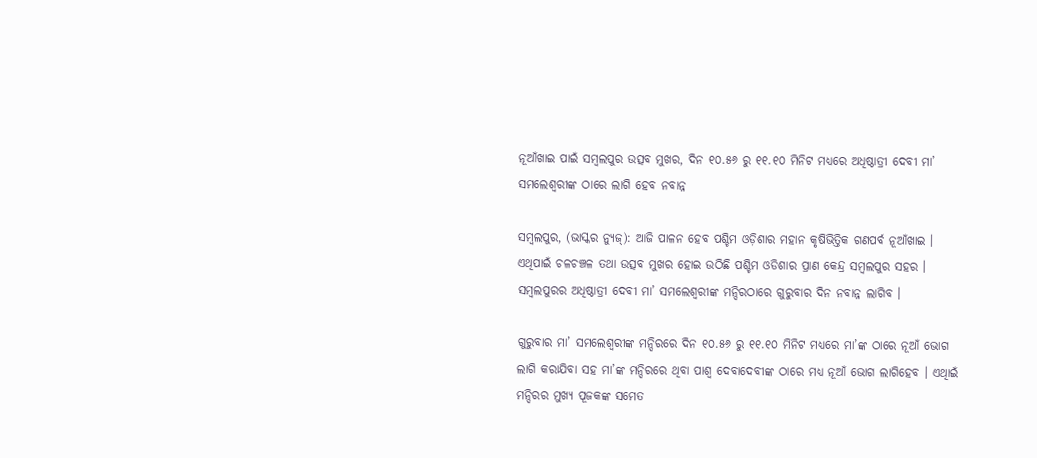ନୂଆଁଖାଇ ପାଇଁ ସମ୍ବଲପୁର ଉତ୍ସବ ମୁଖର, ଦିନ ୧୦.୫୬ ରୁ ୧୧.୧୦ ମିନିଟ ମଧ୍ୟରେ ଅଧିଷ୍ଠାତ୍ରୀ ଦେବୀ ମା’ ସମଲେଶ୍ୱରୀଙ୍କ ଠାରେ ଲାଗି ହେବ ନବାନ୍ନ

ସମ୍ବଲପୁର, (ଭାସ୍କର ନ୍ୟୁଜ୍‌): ଆଜି ପାଳନ ହେବ ପଶ୍ଚିମ ଓଡ଼ିଶାର ମହାନ କୃଷିଭିତ୍ତିକ ଗଣପର୍ବ ନୂଆଁଖାଇ । ଏଥିପାଇଁ ଚଳଚଞ୍ଚଳ ତଥା ଉତ୍ସବ ମୁଖର ହୋଇ ଉଠିଛି ପଶ୍ଚିମ ଓଡିଶାର ପ୍ରାଣ କେନ୍ଦ୍ର ସମ୍ବଲପୁର ସହର । ସମ୍ବଲପୁରର ଅଧିଷ୍ଠାତ୍ରୀ ଦେବୀ ମା’ ସମଲେଶ୍ୱରୀଙ୍କ ମନ୍ଦିରଠାରେ ଗୁରୁବାର ଦିନ ନବାନ୍ନ ଲାଗିବ ।

ଗୁରୁବାର ମା’ ସମଲେଶ୍ୱରୀଙ୍କ ମନ୍ଦିରରେ ଦିନ ୧୦.୫୬ ରୁ ୧୧.୧୦ ମିନିଟ ମଧ୍ୟରେ ମା’ଙ୍କ ଠାରେ ନୂଆଁ ଭୋଗ ଲାଗି କରାଯିବା ସହ ମା’ଙ୍କ ମନ୍ଦିରରେ ଥିବା ପାଶ୍ୱ ଦେବାଦେବୀଙ୍କ ଠାରେ ମଧ୍ୟ ନୂଆଁ ଭୋଗ ଲାଗିହେବ । ଏଥିାଇଁ ମନ୍ଦିରର ମୁଖ୍ୟ ପୂଜକଙ୍କ ସମେତ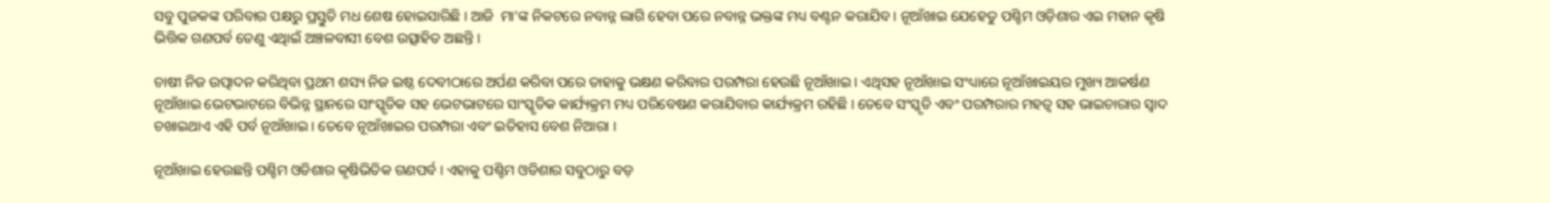ସବୁ ପୁଜକଙ୍କ ପରିବାର ପକ୍ଷରୁ ପ୍ରସ୍ତୁତି ମଧ ଶେଷ ହୋଇସାରିଛି । ଆଜି  ମା’ଙ୍କ ନିକଟରେ ନବାନ୍ନ ଲାଗି ହେବା ପରେ ନବାନ୍ନ ଭକ୍ତଙ୍କ ମଧ୍ୟ ବଣ୍ଟନ କରାଯିବ । ନୂଆଁଖାଇ ଯେହେତୁ ପଶ୍ଚିମ ଓଡ଼ିଶାର ଏଇ ମହାନ କୃଷି ଭିତ୍ତିକ ଗଣପର୍ବ ତେଣୁ ଏଥିାଇଁ ଅଞ୍ଚଳବାସୀ ବେଶ ଉତ୍ସାହିତ ଅଛନ୍ତି ।

ଚାଷୀ ନିଜ ଉତ୍ପାଦନ କରିଥିବା ପ୍ରଥମ ଶସ୍ୟ ନିଜ ଇଷ୍ଠ ଦେବୀଠାରେ ଅର୍ପଣ କରିବା ପରେ ତାହାକୁ ଭକ୍ଷଣ କରିବାର ପରମ୍ପରା ହେଉଛି ନୂଆଁଖାଇ । ଏଥିସହ ନୂଆଁଖାଇ ସଂଧ୍ୟାରେ ନୂଆଁଖାଇୟର ମୁଖ୍ୟ ଆକର୍ଷଣ ନୂଆଁଖାଇ ଭେଟଭାଟରେ ବିଭିନ୍ନ ସ୍ଥାନରେ ସାଂସ୍କୃତିକ ସହ ଭେଟଭାଟରେ ସାଂସ୍କୃତିକ କାର୍ଯ୍ୟକ୍ରମ ମଧ୍ୟ ପରିବେଷଣ କରାଯିବାର କାର୍ଯ୍ୟକ୍ରମ ରହିଛି । ତେବେ ସଂସ୍କୃତି ଏବଂ ପରମ୍ପରାର ମହତ୍ୱ ସହ ଭାଇଚାରାର ସ୍ୱାଦ ଚଖାଇଥାଏ ଏହି ପର୍ବ ନୂଆଁଖାଇ । ତେବେ ନୂଆଁଖାଇର ପରମ୍ପରା ଏବଂ ଇତିହାସ ବେଶ ନିଆରା ।

ନୂଆଁଖାଇ ହେଉଛନ୍ତି ପଶ୍ଚିମ ଓଡିଶାର କୃଷିଭିତିକ ଗଣପର୍ବ । ଏହାକୁ ପଶ୍ଚିମ ଓଡିଶାର ସବୁଠାରୁ ବଡ଼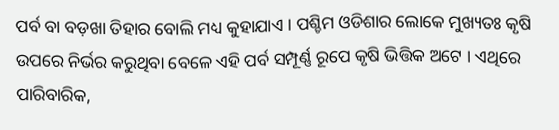ପର୍ବ ବା ବଡ଼ଖା ତିହାର ବୋଲି ମଧ୍ୟ କୁହାଯାଏ । ପଶ୍ଚିମ ଓଡିଶାର ଲୋକେ ମୁଖ୍ୟତଃ କୃଷି ଉପରେ ନିର୍ଭର କରୁଥିବା ବେଳେ ଏହି ପର୍ବ ସମ୍ପୂର୍ଣ୍ଣ ରୂପେ କୃଷି ଭିତ୍ତିକ ଅଟେ । ଏଥିରେ ପାରିବାରିକ,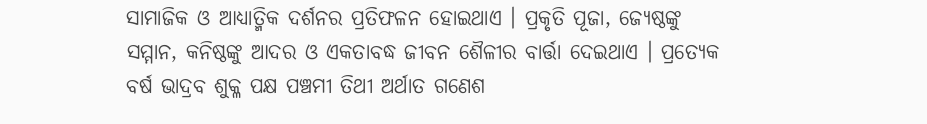ସାମାଜିକ ଓ ଆଧ୍ୟାତ୍ମିକ ଦର୍ଶନର ପ୍ରତିଫଳନ ହୋଇଥାଏ । ପ୍ରକୃତି ପୂଜା, ଜ୍ୟେଷ୍ଠଙ୍କୁ ସମ୍ମାନ, କନିଷ୍ଠଙ୍କୁ ଆଦର ଓ ଏକତାବଦ୍ଧ ଜୀବନ ଶୈଳୀର ବାର୍ତ୍ତା ଦେଇଥାଏ । ପ୍ରତ୍ୟେକ ବର୍ଷ ଭାଦ୍ରବ ଶୁକ୍ଳ ପକ୍ଷ ପଞ୍ଚମୀ ତିଥୀ ଅର୍ଥାତ ଗଣେଶ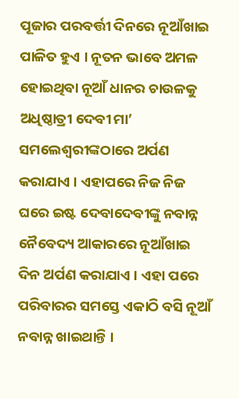ପୂଜାର ପରବର୍ତ୍ତୀ ଦିନରେ ନୂଆଁଖାଇ ପାଳିତ ହୁଏ । ନୂତନ ଭାବେ ଅମଳ ହୋଇଥିବା ନୂଆଁ ଧାନର ଚାଉଳକୁ ଅଧିଷ୍ଠାତ୍ରୀ ଦେବୀ ମା’ ସମଲେଶ୍ୱରୀଙ୍କଠାରେ ଅର୍ପଣ କରାଯାଏ । ଏହାପରେ ନିଜ ନିଜ ଘରେ ଇଷ୍ଟ ଦେବାଦେବୀଙ୍କୁ ନବାନ୍ନ ନୈବେଦ୍ୟ ଆକାରରେ ନୂଆଁଖାଇ ଦିନ ଅର୍ପଣ କରାଯାଏ । ଏହା ପରେ ପରିବାରର ସମସ୍ତେ ଏକାଠି ବସି ନୂଆଁ ନବାନ୍ନ ଖାଇଥାନ୍ତି ।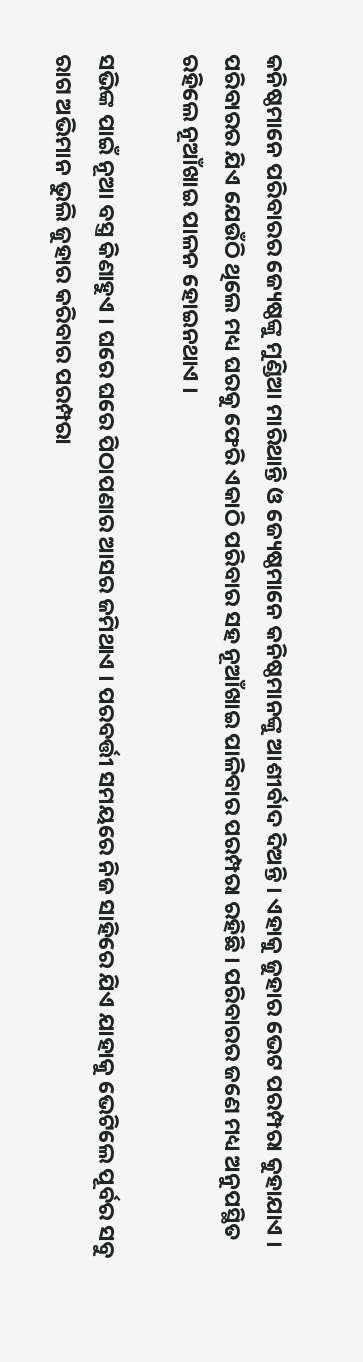କନିଷ୍ଠମାନେ ପରିବାରର ଜ୍ୟେଷ୍ଠଙ୍କୁ ମୁଣ୍ଡିଆ ମାରିଥାନ୍ତି ଓ ଜ୍ୟେଷ୍ଠମାନେ କନିଷ୍ଠମାନଙ୍କୁ ଆଶୀର୍ବାଦ ଦିଅନ୍ତି । ଏହାକୁ ଜୁହାର ଭେଟ ପରମ୍ପରା କୁହାଯାଏ । ପରିବାରର ଯିଏ ଯେଉଁଠି ଥିଲେ ମଧ୍ୟ ଘରକୁ ଫେରି ଏକାଠି ପରିବାର ସହ ନୂଆଁଖାଇ ପାଳିବାର ପରମ୍ପରା ରହିଛି । ପରିବାରର ଜଣେ ମଧ୍ୟ ଅନୁପସ୍ଥିତ ରହିଲେ ନୂଆଁଖାଇ ପାଳନ ହୋଇନଥାଏ ।

ସଭିଙ୍କ ପାଇଁ ନୂଆ ବସ୍ତ୍ର କିଣାହୁଏ । ଘରେ ଘରେ ପିଠାପଣାର ଆସର ଜମିଥାଏ । ପରବର୍ତ୍ତୀ ସମୟରେ ନିଜ ସାହିରେ ଯିଏ ଯାହାକୁ ଭେଟିଲେ ପୂର୍ବର ସବୁ ରାଗ ଅଭିମାନ ଭୁଲି ଜୁହାର କରିବାର ପରମ୍ପରା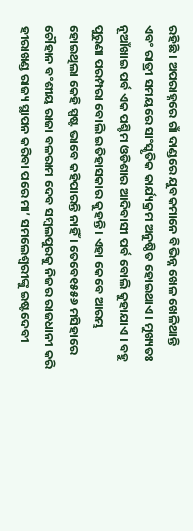ରହିଛି । ଅପରାହ୍ନରେ ଗାଁ ଦାଣ୍ଡରେ ଯୁବକମାନେ ବିଭିନ୍ନ ଖେଳ ଖେଳିଥାନ୍ତି ଏବଂ ରାତ୍ରୀ ସମୟରେ ସାଂସ୍କୃତିକ କାର୍ଯ୍ୟକ୍ରମ ଅନୁଷ୍ଠିତ ହୋଇଥାଏ । ମୁଖ୍ୟତଃ ନୂଆଁଖାଇ ପର୍ବ ଏକ ପଶ୍ଚିମ ଓଡିଶାର ଆଦିବାସୀ ପର୍ବ ବୋଲି କୁହାଯାଏ । ବହୁ ପୁରୁଣା ପରମ୍ପରା ବୋଲି ଇତିହାସକାର କୁହନ୍ତି । ଏହା କେବେ ଆରମ୍ଭ ହୋଇଥିଲା କେହି ସ୍ପଷ୍ଟ ଭାବେ କହିପାରନ୍ତି ନାହିଁ । ତେବେ୧୫୫୬ ମସିହାରେ ଚୌହାନ ବଂଶୀୟ ରାଜା ବଳରାମ ଦେବ ସମ୍ବଲପୁରକୁ ନିଜର ରାଜଧାନୀ କରି ହୀରାଖଣ୍ଡ ରାଜ୍ୟ ସ୍ଥାପନ କରିବା ପରେ ମା’ ସମଲେଶ୍ୱରୀଙ୍କୁ ଇଷ୍ଟଦେବୀ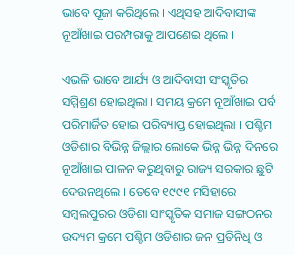ଭାବେ ପୂଜା କରିଥିଲେ । ଏଥିସହ ଆଦିବାସୀଙ୍କ ନୂଆଁଖାଇ ପରମ୍ପରାକୁ ଆପଣେଇ ଥିଲେ ।

ଏଭଳି ଭାବେ ଆର୍ଯ୍ୟ ଓ ଆଦିବାସୀ ସଂସ୍କୃତିର ସମ୍ମିଶ୍ରଣ ହୋଇଥିଲା । ସମୟ କ୍ରମେ ନୂଆଁଖାଇ ପର୍ବ ପରିମାର୍ଜିତ ହୋଇ ପରିବ୍ୟାପ୍ତ ହୋଇଥିଲା । ପଶ୍ଚିମ ଓଡିଶାର ବିଭିନ୍ନ ଜିଲ୍ଲାର ଲୋକେ ଭିନ୍ନ ଭିନ୍ନ ଦିନରେ ନୂଆଁଖାଇ ପାଳନ କରୁଥିବାରୁ ରାଜ୍ୟ ସରକାର ଛୁଟି ଦେଉନଥିଲେ । ତେବେ ୧୯୯୧ ମସିହାରେ ସମ୍ବଲପୁରର ଓଡିଶା ସାଂସ୍କୃତିକ ସମାଜ ସଙ୍ଗଠନର ଉଦ୍ୟମ କ୍ରମେ ପଶ୍ଚିମ ଓଡିଶାର ଜନ ପ୍ରତିନିଧି ଓ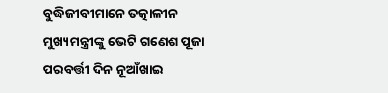ବୁଦ୍ଧିଜୀବୀମାନେ ତତ୍କାଳୀନ ମୁଖ୍ୟମନ୍ତ୍ରୀଙ୍କୁ ଭେଟି ଗଣେଶ ପୂଜା ପରବର୍ତ୍ତୀ ଦିନ ନୂଆଁଖାଇ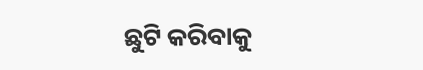ଛୁଟି କରିବାକୁ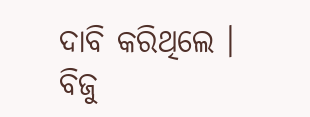ଦାବି କରିଥିଲେ । ବିଜୁ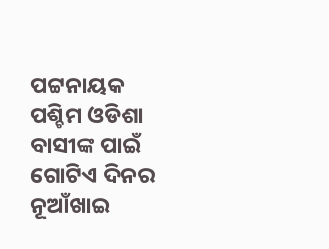ପଟ୍ଟନାୟକ ପଶ୍ଚିମ ଓଡିଶା ବାସୀଙ୍କ ପାଇଁ ଗୋଟିଏ ଦିନର ନୂଆଁଖାଇ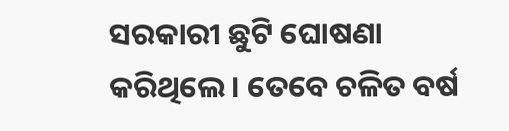ସରକାରୀ ଛୁଟି ଘୋଷଣା କରିଥିଲେ । ତେବେ ଚଳିତ ବର୍ଷ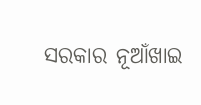ସରକାର ନୂଆଁଖାଇ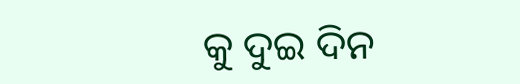କୁ ଦୁଇ ଦିନ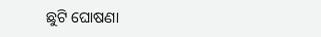ଛୁଟି ଘୋଷଣା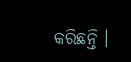କରିଛନ୍ତି ।